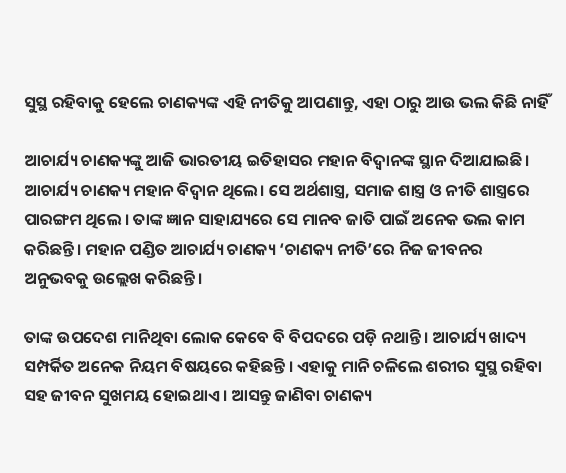ସୁସ୍ଥ ରହିବାକୁ ହେଲେ ଚାଣକ୍ୟଙ୍କ ଏହି ନୀତିକୁ ଆପଣାନ୍ତୁ, ଏହା ଠାରୁ ଆଉ ଭଲ କିଛି ନାହିଁ

ଆଚାର୍ଯ୍ୟ ଚାଣକ୍ୟଙ୍କୁ ଆଜି ଭାରତୀୟ ଇତିହାସର ମହାନ ବିଦ୍ୱାନଙ୍କ ସ୍ଥାନ ଦିଆଯାଇଛି। ଆଚାର୍ଯ୍ୟ ଚାଣକ୍ୟ ମହାନ ବିଦ୍ୱାନ ଥିଲେ। ସେ ଅର୍ଥଶାସ୍ତ୍ର, ସମାଜ ଶାସ୍ତ୍ର ଓ ନୀତି ଶାସ୍ତ୍ରରେ ପାରଙ୍ଗମ ଥିଲେ । ତାଙ୍କ ଜ୍ଞାନ ସାହାଯ୍ୟରେ ସେ ମାନବ ଜାତି ପାଇଁ ଅନେକ ଭଲ କାମ କରିଛନ୍ତି। ମହାନ ପଣ୍ଡିତ ଆଚାର୍ଯ୍ୟ ଚାଣକ୍ୟ ‘ଚାଣକ୍ୟ ନୀତି’ରେ ନିଜ ଜୀବନର ଅନୁଭବକୁ ଉଲ୍ଲେଖ କରିଛନ୍ତି।

ତାଙ୍କ ଉପଦେଶ ମାନିଥିବା ଲୋକ କେବେ ବି ବିପଦରେ ପଡ଼ି ନଥାନ୍ତି । ଆଚାର୍ଯ୍ୟ ଖାଦ୍ୟ ସମ୍ପର୍କିତ ଅନେକ ନିୟମ ବିଷୟରେ କହିଛନ୍ତି । ଏହାକୁ ମାନି ଚଳିଲେ ଶରୀର ସୁସ୍ଥ ରହିବା ସହ ଜୀବନ ସୁଖମୟ ହୋଇଥାଏ । ଆସନ୍ତୁ ଜାଣିବା ଚାଣକ୍ୟ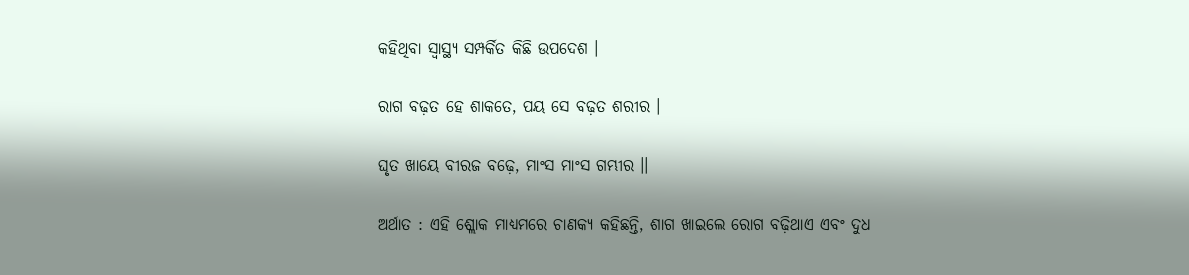କହିଥିବା ସ୍ୱାସ୍ଥ୍ୟ ସମ୍ପର୍କିତ କିଛି ଉପଦେଶ ।

ରାଗ ବଢ଼ତ ହେ ଶାକତେ, ପୟ ସେ ବଢ଼ତ ଶରୀର ।

ଘୃତ ଖାୟେ ବୀରଜ ବଢ଼େ, ମାଂସ ମାଂସ ଗମ୍ଭୀର ।।

ଅର୍ଥାତ : ଏହି ଶ୍ଲୋକ ମାଧ୍ୟମରେ ଚାଣକ୍ୟ କହିଛନ୍ତି, ଶାଗ ଖାଇଲେ ରୋଗ ବଢ଼ିଥାଏ ଏବଂ ଦୁଧ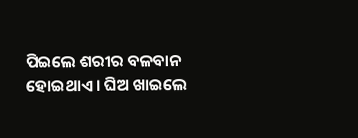ପିଇଲେ ଶରୀର ବଳବାନ ହୋଇଥାଏ । ଘିଅ ଖାଇଲେ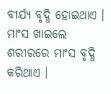ବୀର୍ଯ୍ୟ ବୃଦ୍ଧି ହୋଇଥାଏ । ମାଂସ ଖାଇଲେ ଶରୀରରେ ମାଂସ ବୃଦ୍ଧି କରିଥାଏ ।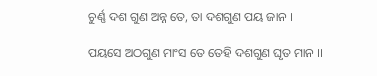ଚୁର୍ଣ୍ଣ ଦଶ ଗୁଣ ଅନ୍ନ ତେ, ତା ଦଶଗୁଣ ପୟ ଜାନ ।

ପୟସେ ଅଠଗୁଣ ମାଂସ ତେ ତେହି ଦଶଗୁଣ ଘୃତ ମାନ ।।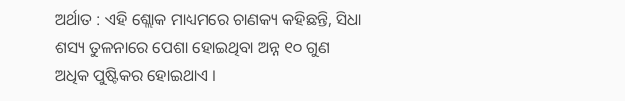ଅର୍ଥାତ : ଏହି ଶ୍ଲୋକ ମାଧ୍ୟମରେ ଚାଣକ୍ୟ କହିଛନ୍ତି, ସିଧା ଶସ୍ୟ ତୁଳନାରେ ପେଶା ହୋଇଥିବା ଅନ୍ନ ୧୦ ଗୁଣ ଅଧିକ ପୁଷ୍ଟିକର ହୋଇଥାଏ ।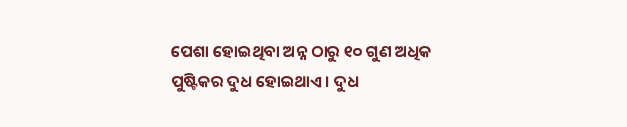ପେଶା ହୋଇଥିବା ଅନ୍ନ ଠାରୁ ୧୦ ଗୁଣ ଅଧିକ ପୁଷ୍ଟିକର ଦୁଧ ହୋଇଥାଏ । ଦୁଧ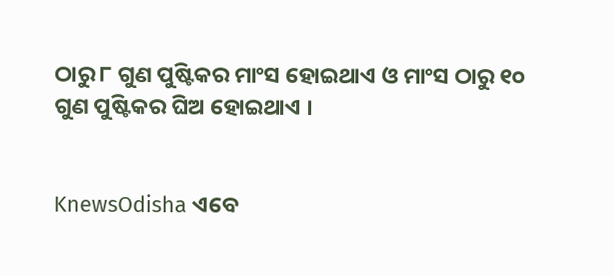ଠାରୁ ୮ ଗୁଣ ପୁଷ୍ଟିକର ମାଂସ ହୋଇଥାଏ ଓ ମାଂସ ଠାରୁ ୧୦ ଗୁଣ ପୁଷ୍ଟିକର ଘିଅ ହୋଇଥାଏ ।


KnewsOdisha ଏବେ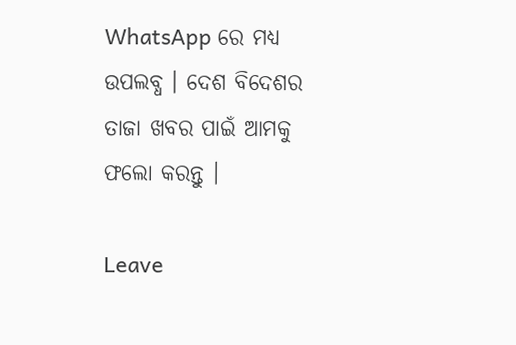WhatsApp ରେ ମଧ୍ୟ ଉପଲବ୍ଧ । ଦେଶ ବିଦେଶର ତାଜା ଖବର ପାଇଁ ଆମକୁ ଫଲୋ କରନ୍ତୁ ।

Leave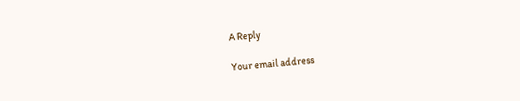A Reply

Your email address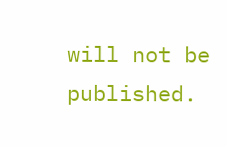will not be published.